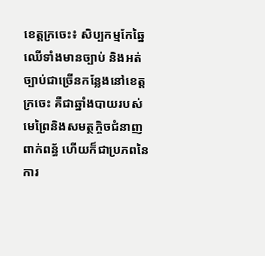ខេត្តក្រចេះ៖ សិប្បកម្មកែឆ្នៃឈើទាំងមានច្បាប់ និងអត់ច្បាប់ជាច្រើនកន្លែងនៅខេត្តក្រចេះ គឺជាឆ្នាំងបាយរបស់មេព្រៃនិងសមត្ថកិ្ចចជំនាញពាក់ពន្ធ័ ហើយក៏ជាប្រភពនៃការ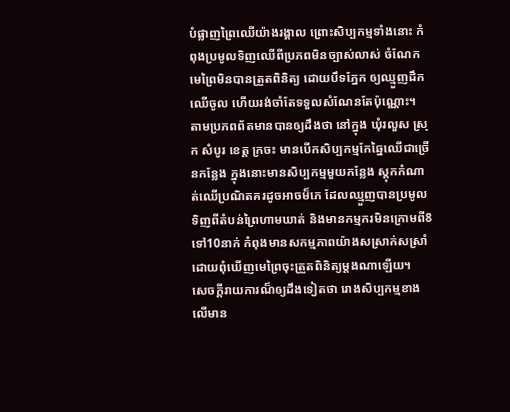បំផ្លាញព្រៃឈើយ៉ាងរង្គាល ព្រោះសិប្បកម្មទាំងនោះ កំពុងប្រមូលទិញឈើពីប្រភពមិនច្បាស់លាស់ ចំណែកមេព្រៃមិនបានត្រួតពិនិត្យ ដោយបឹទភ្នែក ឲ្យឈ្មួញដឹកឈើចូល ហើយរង់ចាំតែទទួលសំណែនតែប៉ុណ្ណោះ។
តាមប្រភពព័តមានបានឲ្យដឹងថា នៅក្នុង ឃុំរលួស ស្រុក សំបូរ ខេត្ត ក្រចះ មានបើកសិប្បកម្មកែឆ្នៃឈើជាច្រើនកន្លែង ក្នុងនោះមានសិប្បកម្មមួយកន្លែង ស្តុកកំណាត់ឈើប្រណិតគរដូចអាចម៏ភេ ដែលឈ្មួញបានប្រមូលទិញពីតំបន់ព្រៃហាមឃាត់ និងមានកម្មករមិនក្រោមពី8ទៅ10នាក់ កំពុងមានសកម្មភាពយ៉ាងសស្រាក់សស្រាំ ដោយពុំឃើញមេព្រៃចុះត្រួតពិនិត្យម្តងណាឡើយ។
សេចក្តីរាយការណ៏ឲ្យដឹងទៀតថា រោងសិប្បកម្មខាងលើមាន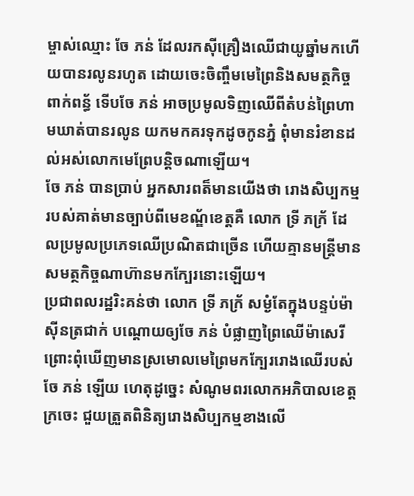ម្ចាស់ឈ្មោះ ចែ ភន់ ដែលរកស៊ីគ្រឿងឈើជាយូឆ្នាំមកហើយបានរលូនរហូត ដោយចេះចិញ្ចឹមមេព្រៃនិងសមត្ថកិច្ចពាក់ពន្ធ័ ទើបចែ ភន់ អាចប្រមូលទិញឈើពីតំបន់ព្រៃហាមឃាត់បានរលូន យកមកគរទុកដូចកូនភ្នំ ពុំមានរំខានដល់អស់លោកមេព្រែបន្តិចណាឡើយ។
ចែ ភន់ បានប្រាប់ អ្នកសារពត៏មានយើងថា រោងសិប្បកម្មរបស់គាត់មានច្បាប់ពីមេខណ្ឌ័ខេត្តគឺ លោក ទ្រី ភក្រ័ ដែលប្រមូលប្រភេទឈើប្រណិតជាច្រើន ហើយគ្មានមន្រ្តីមានសមត្ថកិច្ចណាហ៊ានមកក្បែរនោះឡើយ។
ប្រជាពលរដ្ឋរិះគន់ថា លោក ទ្រី ភក្រ័ សម្ងំតែក្នុងបន្ទប់ម៉ាស៊ីនត្រជាក់ បណ្តោយឲ្យចែ ភន់ បំផ្លាញព្រៃឈើម៉ាសេរីព្រោះពុំឃើញមានស្រមោលមេព្រៃមកក្បែររោងឈើរបស់ចែ ភន់ ឡើយ ហេតុដូច្នេះ សំណូមពរលោកអភិបាលខេត្តក្រចេះ ជួយត្រួតពិនិត្យរោងសិប្បកម្មខាងលើ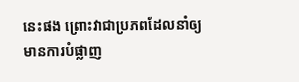នេះផង ព្រោះវាជាប្រភពដែលនាំឲ្យមានការបំផ្លាញ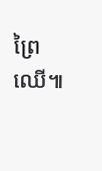ព្រៃឈើ៕